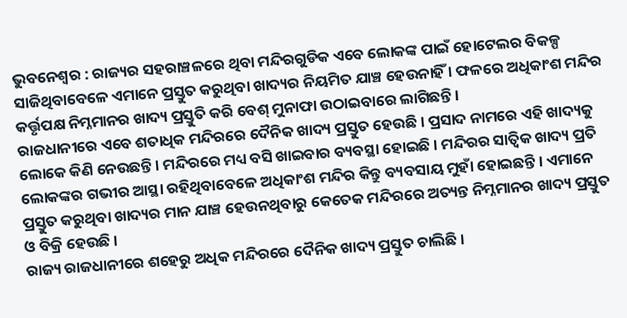ଭୁବନେଶ୍ୱର : ରାଜ୍ୟର ସହରାଞ୍ଚଳରେ ଥିବା ମନ୍ଦିରଗୁଡିକ ଏବେ ଲୋକଙ୍କ ପାଇଁ ହୋଟେଲର ବିକଳ୍ପ ସାଜିଥିବାବେଳେ ଏମାନେ ପ୍ରସ୍ତୁତ କରୁଥିବା ଖାଦ୍ୟର ନିୟମିତ ଯାଞ୍ଚ ହେଉନାହିଁ । ଫଳରେ ଅଧିକାଂଶ ମନ୍ଦିର କର୍ତ୍ତୃପକ୍ଷ ନିମ୍ନମାନର ଖାଦ୍ୟ ପ୍ରସ୍ତୁତି କରି ବେଶ୍ ମୁନାଫା ଉଠାଇବାରେ ଲାଗିଛନ୍ତି ।
ରାଜଧାନୀରେ ଏବେ ଶତାଧିକ ମନ୍ଦିରରେ ଦୈନିକ ଖାଦ୍ୟ ପ୍ରସ୍ତୁତ ହେଉଛି । ପ୍ରସାଦ ନାମରେ ଏହି ଖାଦ୍ୟକୁ ଲୋକେ କିଣି ନେଉଛନ୍ତି । ମନ୍ଦିରରେ ମଧ୍ୟ ବସି ଖାଇବାର ବ୍ୟବସ୍ଥା ହୋଇଛି । ମନ୍ଦିରର ସାତ୍ୱିକ ଖାଦ୍ୟ ପ୍ରତି ଲୋକଙ୍କର ଗଭୀର ଆସ୍ଥା ରହିଥିବାବେଳେ ଅଧିକାଂଶ ମନ୍ଦିର କିନ୍ତୁ ବ୍ୟବସାୟ ମୁହାଁ ହୋଇଛନ୍ତି । ଏମାନେ ପ୍ରସ୍ତୁତ କରୁଥିବା ଖାଦ୍ୟର ମାନ ଯାଞ୍ଚ ହେଉନଥିବାରୁ କେତେକ ମନ୍ଦିରରେ ଅତ୍ୟନ୍ତ ନିମ୍ନମାନର ଖାଦ୍ୟ ପ୍ରସ୍ତୁତ ଓ ବିକ୍ରି ହେଉଛି ।
ରାଜ୍ୟ ରାଜଧାନୀରେ ଶହେରୁ ଅଧିକ ମନ୍ଦିରରେ ଦୈନିକ ଖାଦ୍ୟ ପ୍ରସ୍ତୁତ ଚାଲିଛି ।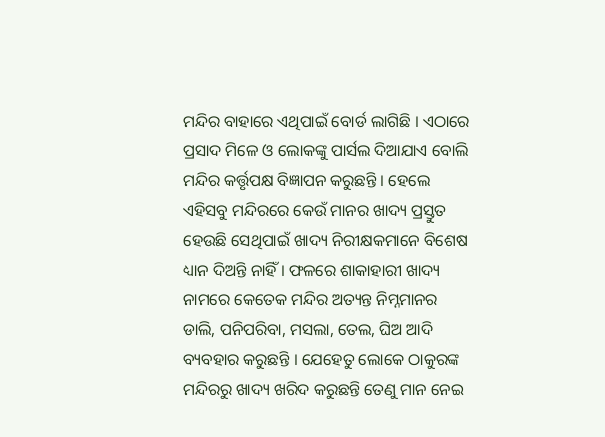ମନ୍ଦିର ବାହାରେ ଏଥିପାଇଁ ବୋର୍ଡ ଲାଗିଛି । ଏଠାରେ ପ୍ରସାଦ ମିଳେ ଓ ଲୋକଙ୍କୁ ପାର୍ସଲ ଦିଆଯାଏ ବୋଲି ମନ୍ଦିର କର୍ତ୍ତୃପକ୍ଷ ବିଜ୍ଞାପନ କରୁଛନ୍ତି । ହେଲେ ଏହିସବୁ ମନ୍ଦିରରେ କେଉଁ ମାନର ଖାଦ୍ୟ ପ୍ରସ୍ତୁତ ହେଉଛି ସେଥିପାଇଁ ଖାଦ୍ୟ ନିରୀକ୍ଷକମାନେ ବିଶେଷ ଧ୍ୟାନ ଦିଅନ୍ତି ନାହିଁ । ଫଳରେ ଶାକାହାରୀ ଖାଦ୍ୟ ନାମରେ କେତେକ ମନ୍ଦିର ଅତ୍ୟନ୍ତ ନିମ୍ନମାନର ଡାଲି, ପନିପରିବା, ମସଲା, ତେଲ, ଘିଅ ଆଦି ବ୍ୟବହାର କରୁଛନ୍ତି । ଯେହେତୁ ଲୋକେ ଠାକୁରଙ୍କ ମନ୍ଦିରରୁ ଖାଦ୍ୟ ଖରିଦ କରୁଛନ୍ତି ତେଣୁ ମାନ ନେଇ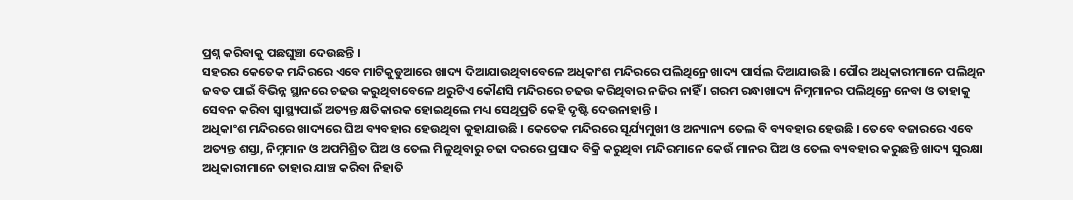ପ୍ରଶ୍ନ କରିବାକୁ ପଛଘୁଞ୍ଚା ଦେଉଛନ୍ତି ।
ସହରର କେତେକ ମନ୍ଦିରରେ ଏବେ ମାଟିକୁଡୁଆରେ ଖାଦ୍ୟ ଦିଆଯାଉଥିବାବେଳେ ଅଧିକାଂଶ ମନ୍ଦିରରେ ପଲିଥିନ୍ରେ ଖାଦ୍ୟ ପାର୍ସଲ ଦିଆଯାଉଛି । ପୌର ଅଧିକାରୀମାନେ ପଲିଥିନ ଜବତ ପାଇଁ ବିଭିନ୍ନ ସ୍ଥାନରେ ଚଢଉ କରୁଥିବାବେଳେ ଥରୁଟିଏ କୌଣସି ମନ୍ଦିରରେ ଚଢଉ କରିଥିବାର ନଜିର ନାହିଁ । ଗରମ ରନ୍ଧାଖାଦ୍ୟ ନିମ୍ନମାନର ପଲିଥିନ୍ରେ ନେବା ଓ ତାହାକୁ ସେବନ କରିବା ସ୍ୱାସ୍ଥ୍ୟପାଇଁ ଅତ୍ୟନ୍ତ କ୍ଷତିକାରକ ହୋଇଥିଲେ ମଧ୍ୟ ସେଥିପ୍ରତି କେହି ଦୃଷ୍ଟି ଦେଉନାହାନ୍ତି ।
ଅଧିକାଂଶ ମନ୍ଦିରରେ ଖାଦ୍ୟରେ ଘିଅ ବ୍ୟବହାର ହେଉଥିବା କୁହାଯାଉଛି । କେତେକ ମନ୍ଦିରରେ ସୂର୍ଯ୍ୟମୁଖୀ ଓ ଅନ୍ୟାନ୍ୟ ତେଲ ବି ବ୍ୟବହାର ହେଉଛି । ତେବେ ବଜାରରେ ଏବେ ଅତ୍ୟନ୍ତ ଶସ୍ତା, ନିମ୍ନମାନ ଓ ଅପମିଶ୍ରିତ ଘିଅ ଓ ତେଲ ମିଳୁଥିବାରୁ ଚଢା ଦରରେ ପ୍ରସାଦ ବିକ୍ରି କରୁଥିବା ମନ୍ଦିରମାନେ କେଉଁ ମାନର ଘିଅ ଓ ତେଲ ବ୍ୟବହାର କରୁଛନ୍ତି ଖାଦ୍ୟ ସୁରକ୍ଷା ଅଧିକାରୀମାନେ ତାହାର ଯାଞ୍ଚ କରିବା ନିହାତି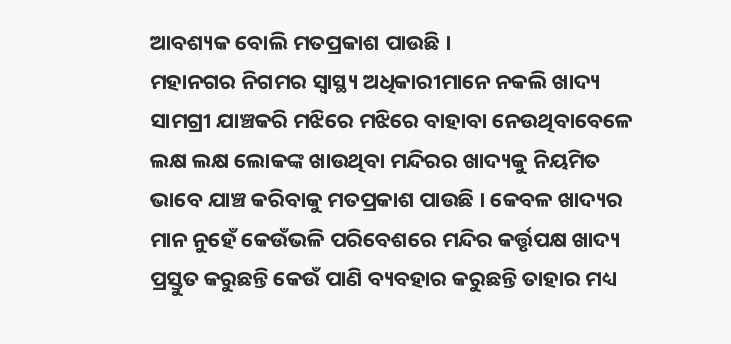ଆବଶ୍ୟକ ବୋଲି ମତପ୍ରକାଶ ପାଉଛି ।
ମହାନଗର ନିଗମର ସ୍ୱାସ୍ଥ୍ୟ ଅଧିକାରୀମାନେ ନକଲି ଖାଦ୍ୟ ସାମଗ୍ରୀ ଯାଞ୍ଚକରି ମଝିରେ ମଝିରେ ବାହାବା ନେଉଥିବାବେଳେ ଲକ୍ଷ ଲକ୍ଷ ଲୋକଙ୍କ ଖାଉଥିବା ମନ୍ଦିରର ଖାଦ୍ୟକୁ ନିୟମିତ ଭାବେ ଯାଞ୍ଚ କରିବାକୁ ମତପ୍ରକାଶ ପାଉଛି । କେବଳ ଖାଦ୍ୟର ମାନ ନୁହେଁ କେଉଁଭଳି ପରିବେଶରେ ମନ୍ଦିର କର୍ତ୍ତୃପକ୍ଷ ଖାଦ୍ୟ ପ୍ରସ୍ତୁତ କରୁଛନ୍ତି କେଉଁ ପାଣି ବ୍ୟବହାର କରୁଛନ୍ତି ତାହାର ମଧ୍ୟ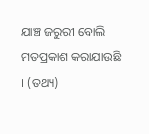ଯାଞ୍ଚ ଜରୁରୀ ବୋଲି ମତପ୍ରକାଶ କରାଯାଉଛି । (ତଥ୍ୟ)